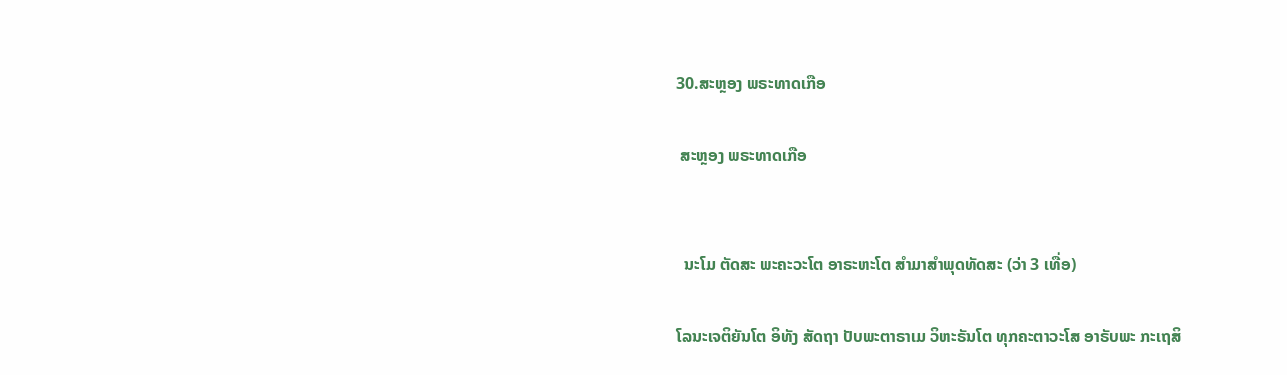30.ສະຫຼອງ ພຣະທາດເກືອ

 ສະຫຼອງ ພຣະທາດເກືອ


  ນະໂມ ຕັດສະ ພະຄະວະໂຕ ອາຣະຫະໂຕ ສຳມາສຳພຸດທັດສະ (ວ່າ 3 ເທື່ອ)

ໂລນະເຈຕິຍັນໂຕ ອິທັງ ສັດຖາ ປັບພະຕາຣາເມ ວິຫະຣັນໂຕ ທຸກຄະຕາວະໂສ ອາຣັບພະ ກະເຖສິ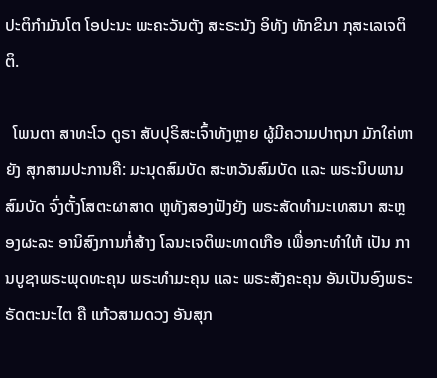ປະຕິກຳມັນໂຕ ໂອປະນະ ພະຄະວັນຕັງ ສະຣະນັງ ອິທັງ ທັກຂິນາ ກຸສະເລເຈຕິຕິ.

  ໂພນຕາ ສາທະໂວ ດູຣາ ສັບປຸຣິສະເຈົ້າທັງຫຼາຍ ຜູ້ມີຄວາມປາຖນາ ມັກໃຄ່ຫາຍັງ ສຸກສາມປະການຄື: ມະນຸດສົມບັດ ສະຫວັນສົມບັດ ແລະ ພຣະນິບພານສົມບັດ ຈົ່ງຕັ້ງໂສຕະຜາສາດ ຫູທັງສອງຟັງຍັງ ພຣະສັດທຳມະເທສນາ ສະຫຼອງຜະລະ ອານິສົງການກໍ່ສ້າງ ໂລນະເຈຕິພະທາດເກືອ ເພື່ອກະທຳໃຫ້ ເປັນ ການບູຊາພຣະພຸດທະຄຸນ ພຣະທຳມະຄຸນ ແລະ ພຣະສັງຄະຄຸນ ອັນເປັນອົງພຣະຣັດຕະນະໄຕ ຄື ແກ້ວສາມດວງ ອັນສຸກ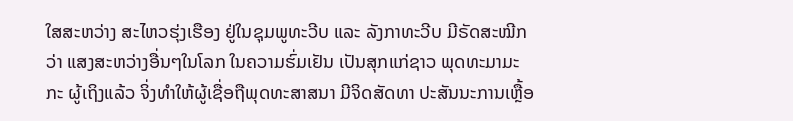ໃສສະຫວ່າງ ສະໄຫວຮຸ່ງເຮືອງ ຢູ່ໃນຊຸມພູທະວີບ ແລະ ລັງກາທະວີບ ມີຣັດສະໝີກວ່າ ແສງສະຫວ່າງອື່ນໆໃນໂລກ ໃນຄວາມຮົ່ມເຢັນ ເປັນສຸກແກ່ຊາວ ພຸດທະມາມະກະ ຜູ້ເຖິງແລ້ວ ຈິ່ງທຳໃຫ້ຜູ້ເຊື່ອຖືພຸດທະສາສນາ ມີຈິດສັດທາ ປະສັນນະການເຫຼື້ອ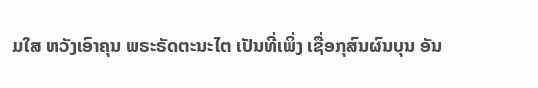ມໃສ ຫວັງເອົາຄຸນ ພຣະຣັດຕະນະໄຕ ເປັນທີ່ເພິ່ງ ເຊື່ອກຸສົນຜົນບຸນ ອັນ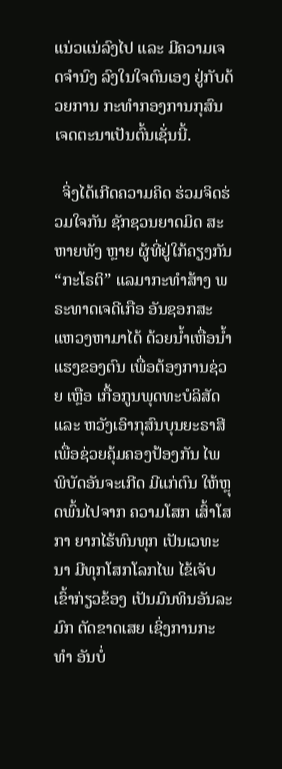ແນ່ວແນ່ລົງໄປ ແລະ ມີຄວາມເຈດຈຳນົງ ລົງໃນໃຈຕົນເອງ ຢູ່ກັບດ້ວຍການ ກະທຳກອງການກຸສົນ ເຈດຕະນາເປັນຕົ້ນເຊັ່ນນີ້.

  ຈິ່ງໄດ້ເກີດຄວາມຄິດ ຮ່ວມຈິດຮ່ວມໃຈກັນ ຊັກຊວນຍາດມິດ ສະຫາຍທັງ ຫຼາຍ ຜູ້ທີ່ຢູ່ໃກ້ຄຽງກັນ “ກະໂຣຕິ” ແລມາກະທຳສ້າງ ພຣະທາດເຈດີເກືອ ອັນຊອກສະແຫວງຫາມາໄດ້ ດ້ວຍນ້ຳເຫື່ອນ້ຳແຮງຂອງຕົນ ເພື່ອຕ້ອງການຊ່ວຍ ເຫຼືອ ເກື້ອກູນພຸດທະບໍລິສັດ ແລະ ຫວັງເອົາກຸສົນບຸນຍະຣາສີ ເພື່ອຊ່ວຍຄຸ້ມຄອງປ້ອງກັນ ໄພພິບັດອັນຈະເກີດ ມີແກ່ຕົນ ໃຫ້ຫຼຸດພົ້ນໄປຈາກ ຄວາມໂສກ ເສົ້າໂສກາ ຍາກໄຮ້ທົນທຸກ ເປັນເວທະນາ ມີທຸກໂສກໂລກໄພ ໄຂ້ເຈັບເຂົ້າກ່ຽວຂ້ອງ ເປັນມົນທິນອັນລະມົກ ຕັດຂາດເສຍ ເຊິ່ງການກະທຳ ອັນບໍ່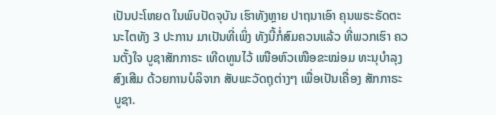ເປັນປະໂຫຍດ ໃນພົບປັດຈຸບັນ ເຮົາທັງຫຼາຍ ປາຖນາເອົາ ຄຸນພຣະຣັດຕະນະໄຕທັງ 3 ປະການ ມາເປັນທີ່ເພິ່ງ ທັງນີ້ກໍ່ສົມຄວນແລ້ວ ທີ່ພວກເຮົາ ຄວນຕັ້ງໃຈ ບູຊາສັກກາຣະ ເທີດທູນໄວ້ ເໜືອຫົວເໜືອຂະໝ່ອມ ທະນຸບຳລຸງສົງເສີມ ດ້ວຍການບໍລິຈາກ ສັບພະວັດຖຸຕ່າງໆ ເພື່ອເປັນເຄື່ອງ ສັກກາຣະບູຊາ.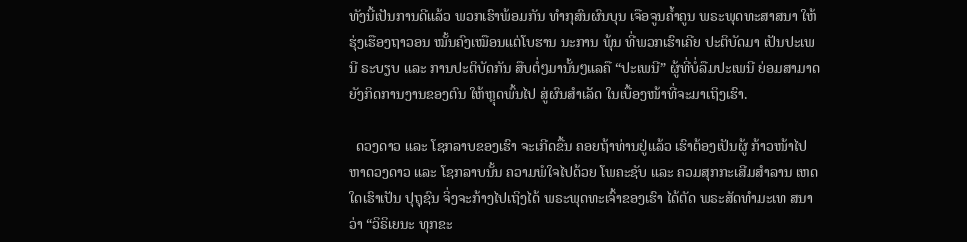ທັງນີ້ເປັນການດີແລ້ວ ພວກເຮົາພ້ອມກັນ ທຳກຸສົນຜົນບຸນ ເຈືອຈູນຄ້ຳຄູນ ພຣະພຸດທະສາສນາ ໃຫ້ຮຸ່ງເຮືອງຖາວອນ ໝັ້ນຄົງເໝືອນແຕ່ໂບຮານ ນະການ ພຸ້ນ ທີ່ພວກເຮົາເຄີຍ ປະຕິບັດມາ ເປັນປະເພນີ ຣະບຽບ ແລະ ການປະຕິບັດກັນ ສືບຕໍ່ໆມານັ້ນໆແລຄື “ປະເພນີ” ຜູ້ທີ່ບໍ່ລືມປະເພນີ ຍ່ອມສາມາດ ຍັງກິດການງານຂອງຕົນ ໃຫ້ຫຼຸດພົ້ນໄປ ສູ່ຜົນສຳເລັດ ໃນເບື້ອງໜ້າທີ່ຈະມາເຖິງເຮົາ.

  ດວງດາວ ແລະ ໂຊກລາບຂອງເຮົາ ຈະເກີດຂື້ນ ຄອຍຖ້າທ່ານຢູ່ແລ້ວ ເຮົາຕ້ອງເປັນຜູ້ ກ້າວໜ້າໄປຫາດວງດາວ ແລະ ໂຊກລາບນັ້ນ ຄວາມພໍໃຈໄປດ້ວຍ ໂພຄະຊັບ ແລະ ຄວມສຸກກະເສີມສຳລານ ເຫດໃດເຮົາເປັນ ປຸຖຸຊົນ ຈິ່ງຈະກ້າງໄປເຖິງໄດ້ ພຣະພຸດທະເຈົ້າຂອງເຮົາ ໄດ້ຕັດ ພຣະສັດທຳມະເທ ສນາວ່າ “ວິຣິເຍນະ ທຸກຂະ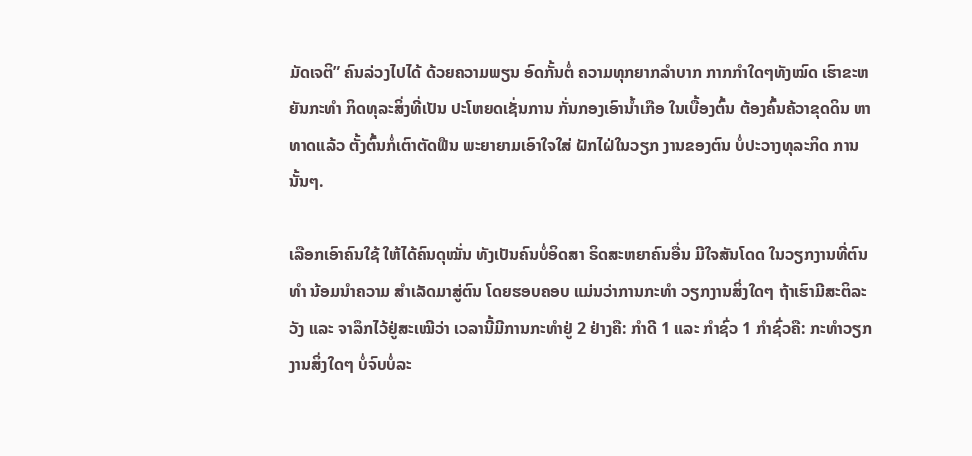ມັດເຈຕິ” ຄົນລ່ວງໄປໄດ້ ດ້ວຍຄວາມພຽນ ອົດກັ້ນຕໍ່ ຄວາມທຸກຍາກລຳບາກ ກາກກຳໃດໆທັງໝົດ ເຮົາຂະຫຍັນກະທຳ ກິດທຸລະສິ່ງທີ່ເປັນ ປະໂຫຍດເຊັ່ນການ ກັ່ນກອງເອົານ້ຳເກືອ ໃນເບື້ອງຕົ້ນ ຕ້ອງຄົ້ນຄ້ວາຂຸດດິນ ຫາທາດແລ້ວ ຕັ້ງຕົ້ນກໍ່ເຕົາຕັດຟືນ ພະຍາຍາມເອົາໃຈໃສ່ ຝັກໄຝ່ໃນວຽກ ງານຂອງຕົນ ບໍ່ປະວາງທຸລະກິດ ການນັ້ນໆ.

ເລືອກເອົາຄົນໃຊ້ ໃຫ້ໄດ້ຄົນດຸໝັ່ນ ທັງເປັນຄົນບໍ່ອິດສາ ຣິດສະຫຍາຄົນອື່ນ ມີໃຈສັນໂດດ ໃນວຽກງານທີ່ຕົນທຳ ນ້ອມນຳຄວາມ ສຳເລັດມາສູ່ຕົນ ໂດຍຮອບຄອບ ແມ່ນວ່າການກະທຳ ວຽກງານສິ່ງໃດໆ ຖ້າເຮົາມີສະຕິລະວັງ ແລະ ຈາລຶກໄວ້ຢູ່ສະເໝີວ່າ ເວລານີ້ມີການກະທຳຢູ່ 2 ຢ່າງຄື: ກຳດີ 1 ແລະ ກຳຊົ່ວ 1 ກຳຊົ່ວຄື: ກະທຳວຽກງານສິ່ງໃດໆ ບໍ່ຈົບບໍ່ລະ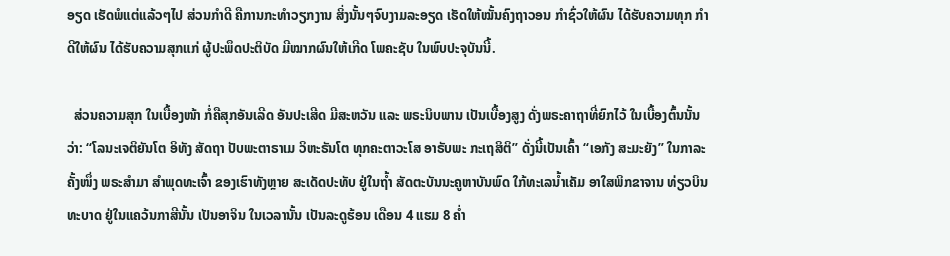ອຽດ ເຮັດພໍແຕ່ແລ້ວໆໄປ ສ່ວນກຳດີ ຄືການກະທຳວຽກງານ ສິ່ງນັ້ນໆຈົບງາມລະອຽດ ເຮັດໃຫ້ໝັ້ນຄົງຖາວອນ ກຳຊົ່ວໃຫ້ຜົນ ໄດ້ຮັບຄວາມທຸກ ກຳດີໃຫ້ຜົນ ໄດ້ຮັບຄວາມສຸກແກ່ ຜູ້ປະພຶດປະຕິບັດ ມີໝາກຜົນໃຫ້ເກີດ ໂພຄະຊັບ ໃນພົບປະຈຸບັນນີ້.

  ສ່ວນຄວາມສຸກ ໃນເບື້ອງໜ້າ ກໍ່ຄືສຸກອັນເລີດ ອັນປະເສີດ ມີສະຫວັນ ແລະ ພຣະນິບພານ ເປັນເບື້ອງສູງ ດັ່ງພຣະຄາຖາທີ່ຍົກໄວ້ ໃນເບື້ອງຕົ້ນນັ້ນວ່າ: “ໂລນະເຈຕິຍັນໂຕ ອິທັງ ສັດຖາ ປັບພະຕາຣາເມ ວິຫະຣັນໂຕ ທຸກຄະຕາວະໂສ ອາຣັບພະ ກະເຖສິຕິ” ດັ່ງນີ້ເປັນເຄົ້າ “ເອກັງ ສະມະຍັງ” ໃນກາລະຄັ້ງໜຶ່ງ ພຣະສຳມາ ສຳພຸດທະເຈົ້າ ຂອງເຮົາທັງຫຼາຍ ສະເດັດປະທັບ ຢູ່ໃນຖ້ຳ ສັດຕະບັນນະຄູຫາບັນພົດ ໃກ້ທະເລນ້ຳເຄັມ ອາໃສພິກຂາຈານ ທ່ຽວບິນທະບາດ ຢູ່ໃນແຄວ້ນກາສີນັ້ນ ເປັນອາຈິນ ໃນເວລານັ້ນ ເປັນລະດູຮ້ອນ ເດືອນ 4 ແຮມ 8 ຄ່ຳ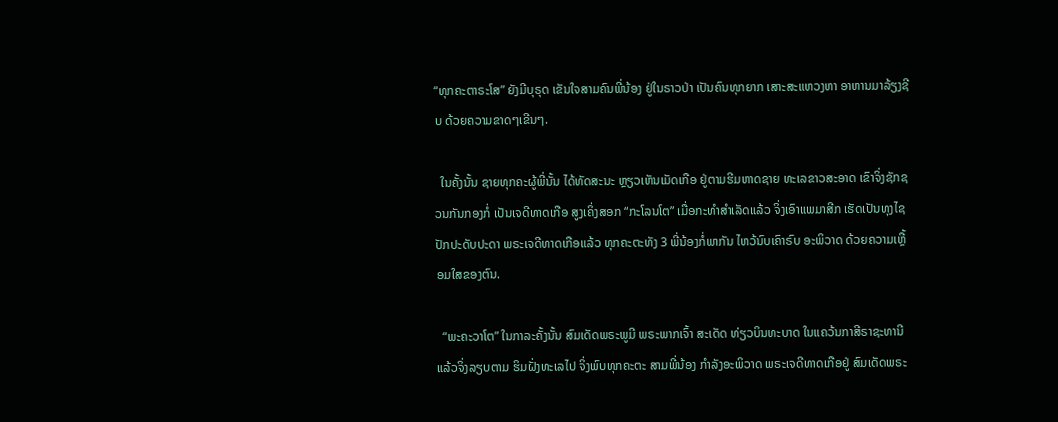“ທຸກຄະຕາຣະໂສ” ຍັງມີບຸຣຸດ ເຂັນໃຈສາມຄົນພີ່ນ້ອງ ຢູ່ໃນຣາວປ່າ ເປັນຄົນທຸກຍາກ ເສາະສະແຫວງຫາ ອາຫານມາລ້ຽງຊີບ ດ້ວຍຄວາມຂາດໆເຂີນໆ.

  ໃນຄັ້ງນັ້ນ ຊາຍທຸກຄະຜູ້ພີ່ນັ້ນ ໄດ້ທັດສະນະ ຫຼຽວເຫັນເມັດເກືອ ຢູ່ຕາມຮີມຫາດຊາຍ ທະເລຂາວສະອາດ ເຂົາຈິ່ງຊັກຊວນກັນກອງກໍ່ ເປັນເຈດີທາດເກືອ ສູງເຄິ່ງສອກ “ກະໂລນໂຕ” ເມື່ອກະທໍາສໍາເລັດແລ້ວ ຈິ່ງເອົາແພມາສີກ ເຮັດເປັນທຸງໄຊ ປັກປະດັບປະດາ ພຣະເຈດີທາດເກືອແລ້ວ ທຸກຄະຕະທັງ 3 ພີ່ນ້ອງກໍ່ພາກັນ ໄຫວ້ນົບເຄົາຣົບ ອະພິວາດ ດ້ວຍຄວາມເຫຼື້ອມໃສຂອງຕົນ.

  “ພະຄະວາໂຕ” ໃນກາລະຄັ້ງນັ້ນ ສົມເດັດພຣະພູມີ ພຣະພາກເຈົ້າ ສະເດັດ ທ່ຽວບິນທະບາດ ໃນແຄວ້ນກາສີຣາຊະທານີ ແລ້ວຈິ່ງລຽບຕາມ ຮິມຝັ່ງທະເລໄປ ຈິ່ງພົບທຸກຄະຕະ ສາມພີ່ນ້ອງ ກຳລັງອະພິວາດ ພຣະເຈດີທາດເກືອຢູ່ ສົມເດັດພຣະ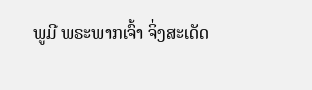ພູມີ ພຣະພາກເຈົ້າ ຈິ່ງສະເດັດ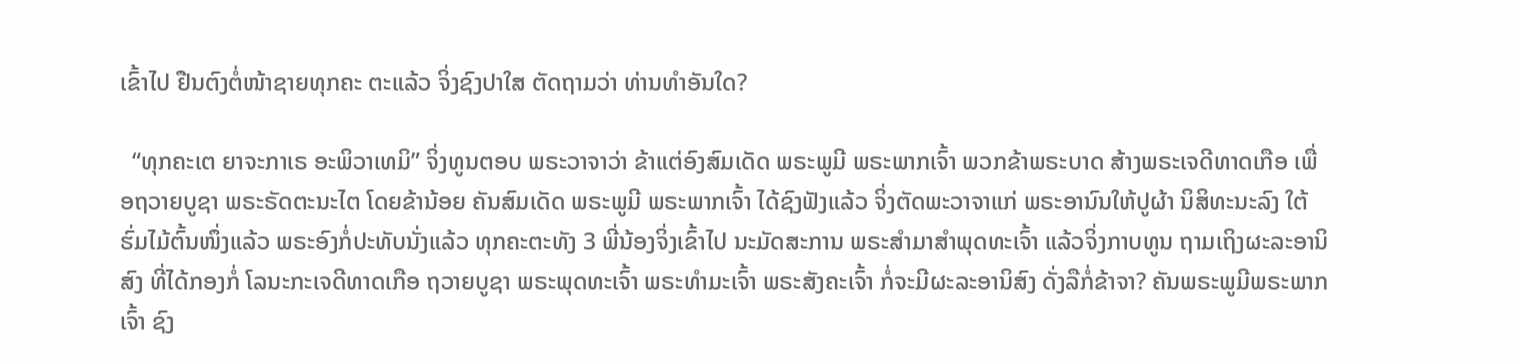ເຂົ້າໄປ ຢືນຕົງຕໍ່ໜ້າຊາຍທຸກຄະ ຕະແລ້ວ ຈິ່ງຊົງປາໃສ ຕັດຖາມວ່າ ທ່ານທຳອັນໃດ?

  “ທຸກຄະເຕ ຍາຈະກາເຣ ອະພິວາເທມິ” ຈິ່ງທູນຕອບ ພຣະວາຈາວ່າ ຂ້າແຕ່ອົງສົມເດັດ ພຣະພູມີ ພຣະພາກເຈົ້າ ພວກຂ້າພຣະບາດ ສ້າງພຣະເຈດີທາດເກືອ ເພື່ອຖວາຍບູຊາ ພຣະຣັດຕະນະໄຕ ໂດຍຂ້ານ້ອຍ ຄັນສົມເດັດ ພຣະພູມີ ພຣະພາກເຈົ້າ ໄດ້ຊົງຟັງແລ້ວ ຈິ່ງຕັດພະວາຈາແກ່ ພຣະອານົນໃຫ້ປູຜ້າ ນິສິທະນະລົງ ໃຕ້ຮົ່ມໄມ້ຕົ້ນໜຶ່ງແລ້ວ ພຣະອົງກໍ່ປະທັບນັ່ງແລ້ວ ທຸກຄະຕະທັງ 3 ພີ່ນ້ອງຈິ່ງເຂົ້າໄປ ນະມັດສະການ ພຣະສຳມາສຳພຸດທະເຈົ້າ ແລ້ວຈິ່ງກາບທູນ ຖາມເຖິງຜະລະອານິສົງ ທີ່ໄດ້ກອງກໍ່ ໂລນະກະເຈດີທາດເກືອ ຖວາຍບູຊາ ພຣະພຸດທະເຈົ້າ ພຣະທຳມະເຈົ້າ ພຣະສັງຄະເຈົ້າ ກໍ່ຈະມີຜະລະອານິສົງ ດັ່ງລືກໍ່ຂ້າຈາ? ຄັນພຣະພູມີພຣະພາກເຈົ້າ ຊົງ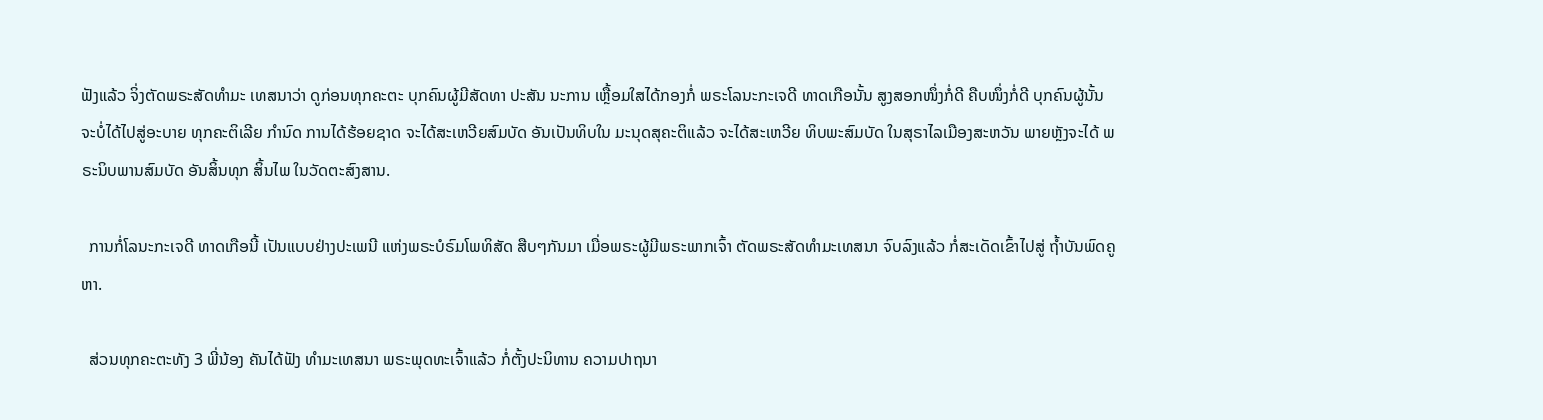ຟັງແລ້ວ ຈິ່ງຕັດພຣະສັດທຳມະ ເທສນາວ່າ ດູກ່ອນທຸກຄະຕະ ບຸກຄົນຜູ້ມີສັດທາ ປະສັນ ນະການ ເຫຼື້ອມໃສໄດ້ກອງກໍ່ ພຣະໂລນະກະເຈດີ ທາດເກືອນັ້ນ ສູງສອກໜຶ່ງກໍ່ດີ ຄືບໜຶ່ງກໍ່ດີ ບຸກຄົນຜູ້ນັ້ນ ຈະບໍ່ໄດ້ໄປສູ່ອະບາຍ ທຸກຄະຕິເລີຍ ກຳນົດ ການໄດ້ຮ້ອຍຊາດ ຈະໄດ້ສະເຫວີຍສົມບັດ ອັນເປັນທິບໃນ ມະນຸດສຸຄະຕິແລ້ວ ຈະໄດ້ສະເຫວີຍ ທິບພະສົມບັດ ໃນສຸຣາໄລເມືອງສະຫວັນ ພາຍຫຼັງຈະໄດ້ ພຣະນິບພານສົມບັດ ອັນສິ້ນທຸກ ສິ້ນໄພ ໃນວັດຕະສົງສານ.

  ການກໍ່ໂລນະກະເຈດີ ທາດເກືອນີ້ ເປັນແບບຢ່າງປະເພນີ ແຫ່ງພຣະບໍຣົມໂພທິສັດ ສືບໆກັນມາ ເມື່ອພຣະຜູ້ມີພຣະພາກເຈົ້າ ຕັດພຣະສັດທຳມະເທສນາ ຈົບລົງແລ້ວ ກໍ່ສະເດັດເຂົ້າໄປສູ່ ຖ້ຳບັນພົດຄູຫາ.

  ສ່ວນທຸກຄະຕະທັງ 3 ພີ່ນ້ອງ ຄັນໄດ້ຟັງ ທໍາມະເທສນາ ພຣະພຸດທະເຈົ້າແລ້ວ ກໍ່ຕັ້ງປະນິທານ ຄວາມປາຖນາ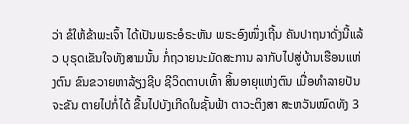ວ່າ ຂໍໃຫ້ຂ້າພະເຈົ້າ ໄດ້ເປັນພຣະອໍຣະຫັນ ພຣະອົງໜຶ່ງເຖີ້ນ ຄັນປາຖນາດັ່ງນີ້ແລ້ວ ບຸຣຸດເຂັນໃຈທັງສາມນັ້ນ ກໍ່ຖວາຍນະມັດສະການ ລາກັບໄປສູ່ບ້ານເຮືອນແຫ່ງຕົນ ຂົນຂວາຍຫາລ້ຽງຊີບ ຊີວິດຕາບເທົ້າ ສິ້ນອາຍຸແຫ່ງຕົນ ເມື່ອທຳລາຍປັນຈະຂັນ ຕາຍໄປກໍ່ໄດ້ ຂື້ນໄປບັງເກີດໃນຊັ້ນຟ້າ ຕາວະຕິງສາ ສະຫວັນໝົດທັງ 3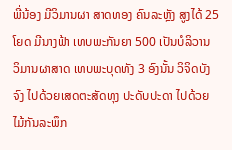ພີ່ນ້ອງ ມີວິມານຜາ ສາດທອງ ຄົນລະຫຼັງ ສູງໄດ້ 25 ໂຍດ ມີນາງຟ້າ ເທບພະກັນຍາ 500 ເປັນບໍລິວານ ວິມານຜາສາດ ເທບພະບຸດທັງ 3 ອົງນັ້ນ ວິຈິດບັງຈົງ ໄປດ້ວຍເສດຕະສັດທຸງ ປະດັບປະດາ ໄປດ້ວຍໄມ້ກັນລະພຶກ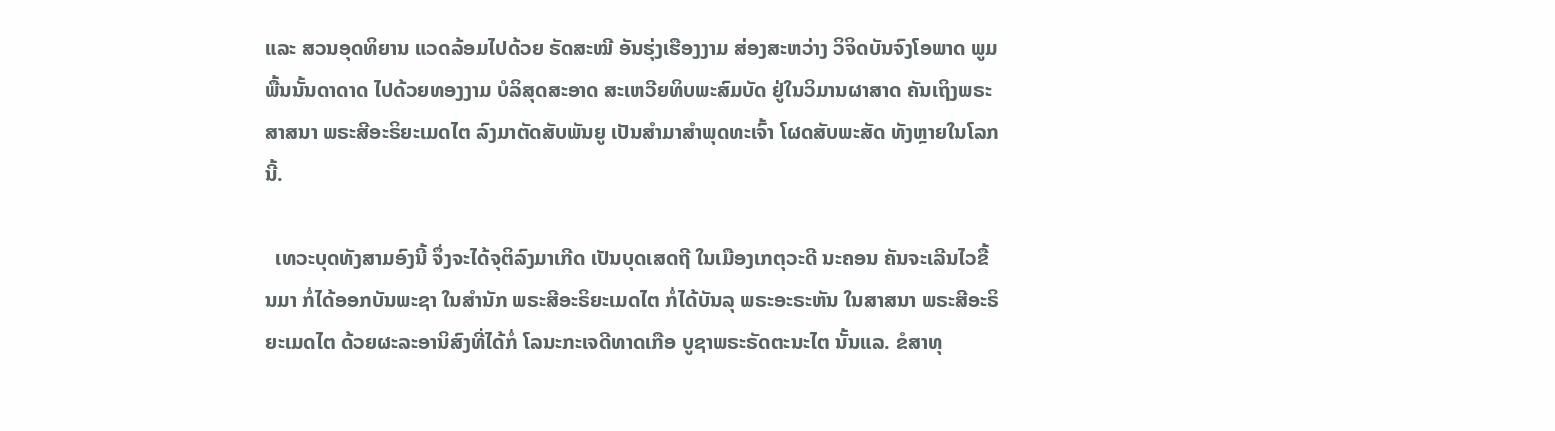ແລະ ສວນອຸດທິຍານ ແວດລ້ອມໄປດ້ວຍ ຣັດສະໝີ ອັນຮຸ່ງເຮືອງງາມ ສ່ອງສະຫວ່າງ ວິຈິດບັນຈົງໂອພາດ ພູມພື້ນນັ້ນດາດາດ ໄປດ້ວຍທອງງາມ ບໍລິສຸດສະອາດ ສະເຫວີຍທິບພະສົມບັດ ຢູ່ໃນວິມານຜາສາດ ຄັນເຖິງພຣະສາສນາ ພຣະສີອະຣິຍະເມດໄຕ ລົງມາຕັດສັບພັນຍູ ເປັນສຳມາສຳພຸດທະເຈົ້າ ໂຜດສັບພະສັດ ທັງຫຼາຍໃນໂລກນີ້.

  ເທວະບຸດທັງສາມອົງນີ້ ຈຶ່ງຈະໄດ້ຈຸຕິລົງມາເກີດ ເປັນບຸດເສດຖີ ໃນເມືອງເກຕຸວະດີ ນະຄອນ ຄັນຈະເລີນໄວຂື້ນມາ ກໍ່ໄດ້ອອກບັນພະຊາ ໃນສຳນັກ ພຣະສີອະຣິຍະເມດໄຕ ກໍ່ໄດ້ບັນລຸ ພຣະອະຣະຫັນ ໃນສາສນາ ພຣະສີອະຣິຍະເມດໄຕ ດ້ວຍຜະລະອານິສົງທີ່ໄດ້ກໍ່ ໂລນະກະເຈດີທາດເກືອ ບູຊາພຣະຣັດຕະນະໄຕ ນັ້ນແລ. ຂໍສາທຸ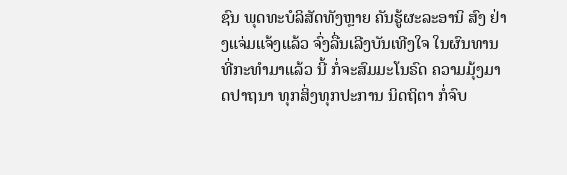ຊົນ ພຸດທະບໍລິສັດທັງຫຼາຍ ຄັນຮູ້ຜະລະອານິ ສົງ ຢ່າງແຈ່ມແຈ້ງແລ້ວ ຈົ່ງລື່ນເລີງບັນເທີງໃຈ ໃນຜົນທານທີ່ກະທຳມາແລ້ວ ນີ້ ກໍ່ຈະສົມມະໂນຣົດ ຄວາມມຸ້ງມາດປາຖນາ ທຸກສິ່ງທຸກປະການ ນິດຖິຕາ ກໍ່ຈົບ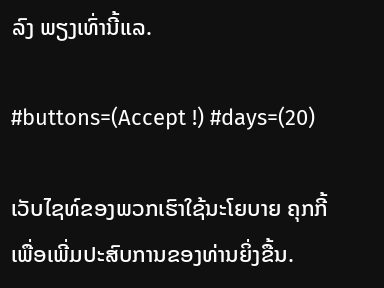ລົງ ພຽງເທົ່ານີ້ແລ.

#buttons=(Accept !) #days=(20)

ເວັບໄຊທ໌ຂອງພວກເຮົາໃຊ້ນະໂຍບາຍ ຄຸກກີ້ ເພື່ອເພີ່ມປະສົບການຂອງທ່ານຍິ່ງຂື້ນ.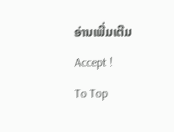ອ່ານເພີ່ມເຕີມ
Accept !
To Top